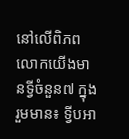នៅលើពិភពលោកយើងមានទ្វីចំនួន៧ ក្នុងរួមមាន៖ ទ្វីបអា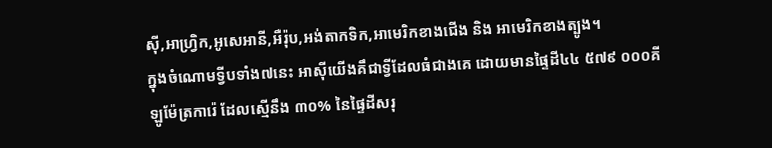ស៊ី,អាហ្វ្រិក,អូសេអានី,អឺរ៉ុប,អង់តាកទិក,អាមេរិកខាងជើង និង អាមេរិកខាងត្បូង។
ក្នុងចំណោមទ្វីបទាំង៧នេះ អាសុីយើងគឹជាទ្វីដែលធំជាងគេ ដោយមានផ្ទៃដី៤៤ ៥៧៩ ០០០គីឡូម៉ែត្រការ៉េ ដែលស្មើនឹង ៣០% នៃផ្ទៃដីសរុ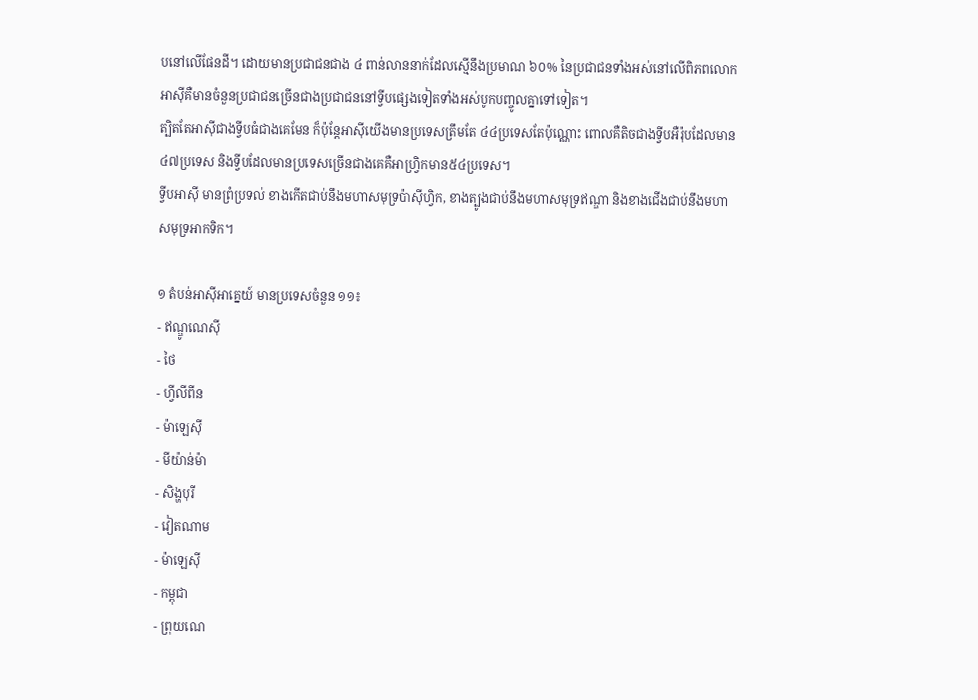បនៅលើផែនដី។ ដោយមានប្រជាជនជាង ៤ ពាន់លាននាក់ដែលស្មើនឹងប្រមាណ ៦០% នៃប្រជាជនទាំងអស់នៅលើពិភពលោក អាស៊ីគឺមានចំនួនប្រជាជនច្រើនជាងប្រជាជននៅទ្វីបផ្សេងទៀតទាំងអស់បូកបញ្ចូលគ្នាទៅទៀត។
ត្បិតតែអាសុីជាងទ្វីបធំជាងគេមែន ក៏ប៉ុន្តែអាសុីយើងមានប្រទេសត្រឹមតែ ៤៤ប្រទេសតែប៉ុណ្ណោះ ពោលគឺតិចជាងទ្វីបអឺរ៉ុបដែលមាន ៤៧ប្រទេស និងទ្វីបដែលមានប្រទេសច្រើនជាងគេគឺអាហ្រ្វិកមាន៥៤ប្រទេស។
ទ្វីបអាស៊ី មានព្រំប្រទល់ ខាងកើតជាប់នឹងមហាសមុទ្រប៉ាស៊ីហ្វិក, ខាងត្បូងជាប់នឹងមហាសមុទ្រឥណ្ឌា និងខាងជើងជាប់នឹងមហាសមុទ្រអាកទិក។

១ តំបន់អាស៊ីអាគ្នេយ៍ មានប្រទេសចំនួន ១១៖
- ឥណ្ឌូណេស៊ី
- ថៃ
- ហ្វីលីពីន
- ម៉ាឡេស៊ី
- មីយ៉ាន់ម៉ា
- សិង្ហបុរី
- វៀតណាម
- ម៉ាឡេស៊ី
- កម្ពុជា
- ព្រុយណេ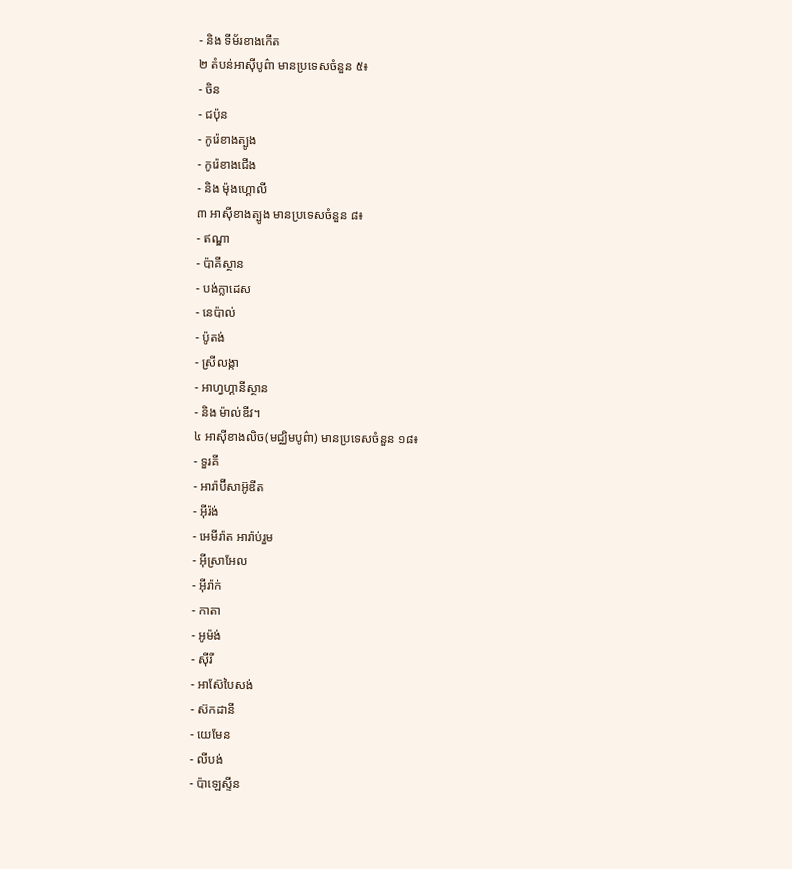- និង ទីម័រខាងកើត
២ តំបន់អាស៊ីបូព៌ា មានប្រទេសចំនួន ៥៖
- ចិន
- ជប៉ុន
- កូរ៉េខាងត្បូង
- កូរ៉េខាងជើង
- និង ម៉ុងហ្គោលី
៣ អាស៊ីខាងត្បូង មានប្រទេសចំនួន ៨៖
- ឥណ្ឌា
- ប៉ាគីស្ថាន
- បង់ក្លាដេស
- នេប៉ាល់
- ប៉ូតង់
- ស្រីលង្កា
- អាហ្វហ្គានីស្ថាន
- និង ម៉ាល់ឌីវ។
៤ អាស៊ីខាងលិច(មជ្ឈិមបូព៌ា) មានប្រទេសចំនួន ១៨៖
- ទួរគី
- អារ៉ាប៊ីសាអ៊ូឌីត
- អ៊ីរ៉ង់
- អេមីរ៉ាត អារ៉ាប់រួម
- អ៊ីស្រាអែល
- អ៊ីរ៉ាក់
- កាតា
- អូម៉ង់
- ស៊ីរី
- អាស៊ែបៃសង់
- ស៊កដានី
- យេមែន
- លីបង់
- ប៉ាឡេស្ទីន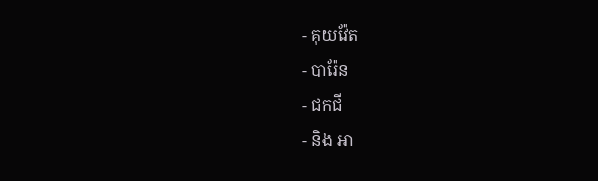- គុយវ៉ែត
- បារ៉ែន
- ជកជី
- និង អា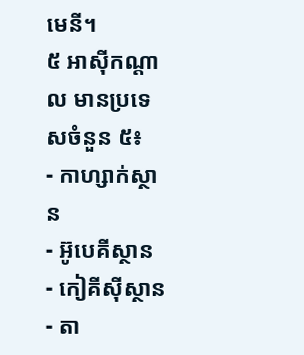មេនី។
៥ អាស៊ីកណ្ដាល មានប្រទេសចំនួន ៥៖
- កាហ្សាក់ស្ថាន
- អ៊ូបេគីស្ថាន
- កៀគីស៊ីស្ថាន
- តា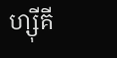ហ្ស៊ីគី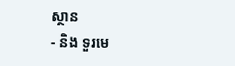ស្ថាន
- និង ទួរមេ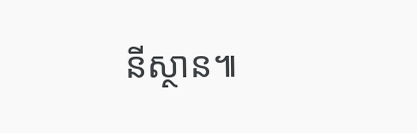នីស្ថាន៕